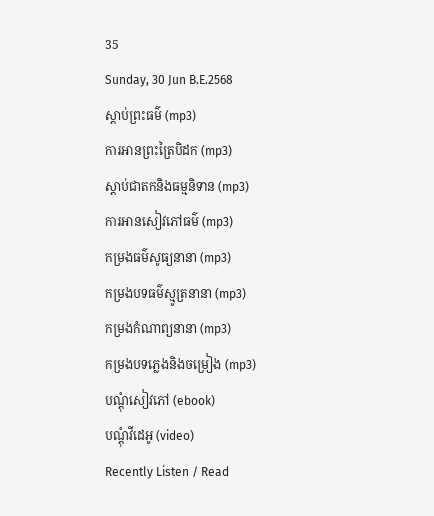35
Sunday, 30 Jun B.E.2568
ស្តាប់ព្រះធម៌ (mp3)
ការអានព្រះត្រៃបិដក (mp3)
ស្តាប់ជាតកនិងធម្មនិទាន (mp3)
ការអានសៀវភៅធម៌ (mp3)
កម្រងធម៌សូធ្យនានា (mp3)
កម្រងបទធម៌ស្មូត្រនានា (mp3)
កម្រងកំណាព្យនានា (mp3)
កម្រងបទភ្លេងនិងចម្រៀង (mp3)
បណ្តុំសៀវភៅ (ebook)
បណ្តុំវីដេអូ (video)
Recently Listen / Read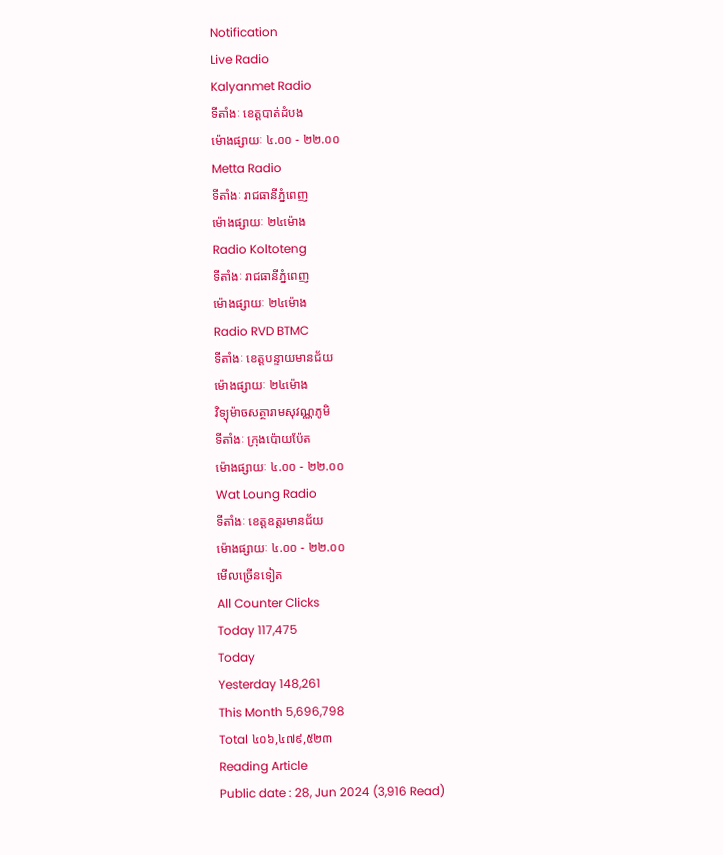Notification
Live Radio
Kalyanmet Radio
ទីតាំងៈ ខេត្តបាត់ដំបង
ម៉ោងផ្សាយៈ ៤.០០ - ២២.០០
Metta Radio
ទីតាំងៈ រាជធានីភ្នំពេញ
ម៉ោងផ្សាយៈ ២៤ម៉ោង
Radio Koltoteng
ទីតាំងៈ រាជធានីភ្នំពេញ
ម៉ោងផ្សាយៈ ២៤ម៉ោង
Radio RVD BTMC
ទីតាំងៈ ខេត្តបន្ទាយមានជ័យ
ម៉ោងផ្សាយៈ ២៤ម៉ោង
វិទ្យុម៉ាចសត្ថារាមសុវណ្ណភូមិ
ទីតាំងៈ ក្រុងប៉ោយប៉ែត
ម៉ោងផ្សាយៈ ៤.០០ - ២២.០០
Wat Loung Radio
ទីតាំងៈ ខេត្តឧត្តរមានជ័យ
ម៉ោងផ្សាយៈ ៤.០០ - ២២.០០
មើលច្រើនទៀត
All Counter Clicks
Today 117,475
Today
Yesterday 148,261
This Month 5,696,798
Total ៤០៦,៤៧៩,៥២៣
Reading Article
Public date : 28, Jun 2024 (3,916 Read)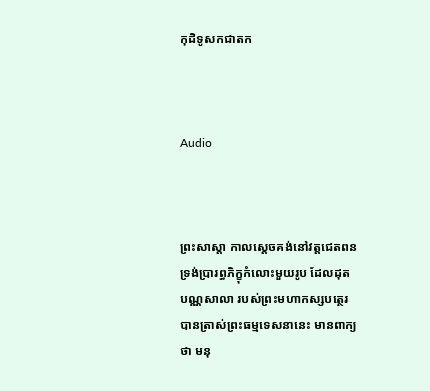កុដិទូសកជាតក



Audio



ព្រះសាស្ដា កាលស្ដេចគង់នៅវត្តជេតពន ទ្រង់ប្រារព្ធភិក្ខុកំលោះមួយរូប ដែលដុត បណ្ណសាលា របស់ព្រះមហាកស្សបត្ថេរ បានត្រាស់ព្រះធម្មទេសនានេះ មានពាក្យថា មនុ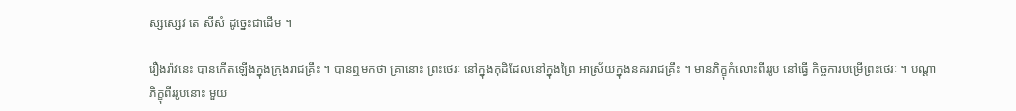ស្សស្សេវ តេ សីសំ ដូច្នេះជាដើម ។

រឿងរ៉ាវនេះ បានកើតឡើងក្នុងក្រុងរាជគ្រឹះ ។ បានឮមកថា គ្រានោះ ព្រះថេរៈ នៅក្នុងកុដិដែលនៅក្នុងព្រៃ អាស្រ័យក្នុងនគររាជគ្រឹះ ។ មានភិក្ខុកំលោះពីររូប នៅធ្វើ កិច្ចការបម្រើព្រះថេរៈ ។ បណ្ដាភិក្ខុពីររូបនោះ មួយ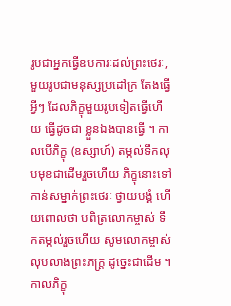រូបជាអ្នកធ្វើឧបការៈដល់ព្រះថេរៈ, មួយរូបជាមនុស្សប្រដៅក្រ តែងធ្វើអ្វីៗ ដែលភិក្ខុមួយរូបទៀតធ្វើហើយ ធ្វើដូចជា ខ្លួនឯងបានធ្វើ ។ កាលបើភិក្ខុ (ឧស្សាហ៍) តម្កល់ទឹកលុបមុខជាដើមរួចហើយ ភិក្ខុនោះទៅ កាន់សម្នាក់ព្រះថេរៈ ថ្វាយបង្គំ ហើយពោលថា បពិត្រលោកម្ចាស់ ទឹកតម្កល់រួចហើយ សូមលោកម្ចាស់លុបលាងព្រះភក្ត្រ ដូច្នេះជាដើម ។ កាលភិក្ខុ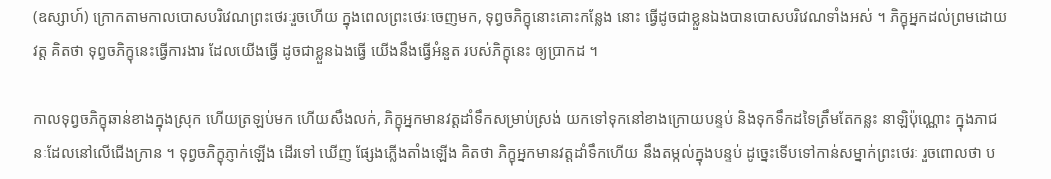(ឧស្សាហ៍) ក្រោកតាមកាលបោសបរិវេណព្រះថេរៈរួចហើយ ក្នុងពេលព្រះថេរៈចេញមក, ទុព្វចភិក្ខុនោះគោះកន្លែង នោះ ធ្វើដូចជាខ្លួនឯងបានបោសបរិវេណទាំងអស់ ។ ភិក្ខុអ្នកដល់ព្រមដោយវត្ត គិតថា ទុព្វចភិក្ខុនេះធ្វើការងារ ដែលយើងធ្វើ ដូចជាខ្លួនឯងធ្វើ យើងនឹងធ្វើអំនួត របស់ភិក្ខុនេះ ឲ្យប្រាកដ ។

កាលទុព្វចភិក្ខុឆាន់ខាងក្នុងស្រុក ហើយត្រឡប់មក ហើយសឹងលក់, ភិក្ខុអ្នកមានវត្តដាំទឹកសម្រាប់ស្រង់ យកទៅទុកនៅខាងក្រោយបន្ទប់ និងទុកទឹកដទៃត្រឹមតែកន្លះ នាឡិប៉ុណ្ណោះ ក្នុងភាជនៈដែលនៅលើជើងក្រាន ។ ទុព្វចភិក្ខុភ្ញាក់ឡើង ដើរទៅ ឃើញ ផ្សែងភ្លើងតាំងឡើង គិតថា ភិក្ខុអ្នកមានវត្តដាំទឹកហើយ នឹងតម្កល់ក្នុងបន្ទប់ ដូច្នេះទើបទៅកាន់សម្នាក់ព្រះថេរៈ រួចពោលថា ប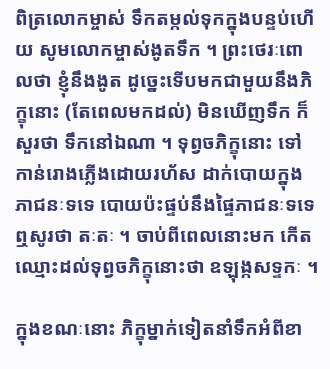ពិត្រលោកម្ចាស់ ទឹកតម្កល់ទុកក្នុងបន្ទប់ហើយ សូមលោកម្ចាស់ងូតទឹក ។ ព្រះថេរៈពោលថា ខ្ញុំនឹងងូត ដូច្នេះទើបមកជាមួយនឹងភិក្ខុនោះ (តែពេលមកដល់) មិនឃើញទឹក ក៏សួរថា ទឹកនៅឯណា ។ ទុព្វចភិក្ខុនោះ ទៅកាន់រោងភ្លើងដោយរហ័ស ដាក់បោយក្នុងភាជនៈទទេ បោយប៉ះផ្ទប់នឹងផ្ទៃភាជនៈទទេ ឮសូរថា តៈតៈ ។ ចាប់ពីពេលនោះមក កើតឈ្មោះដល់ទុព្វចភិក្ខុនោះថា ឧឡុង្កសទ្ទកៈ ។

ក្នុងខណៈនោះ ភិក្ខុម្នាក់ទៀតនាំទឹកអំពីខា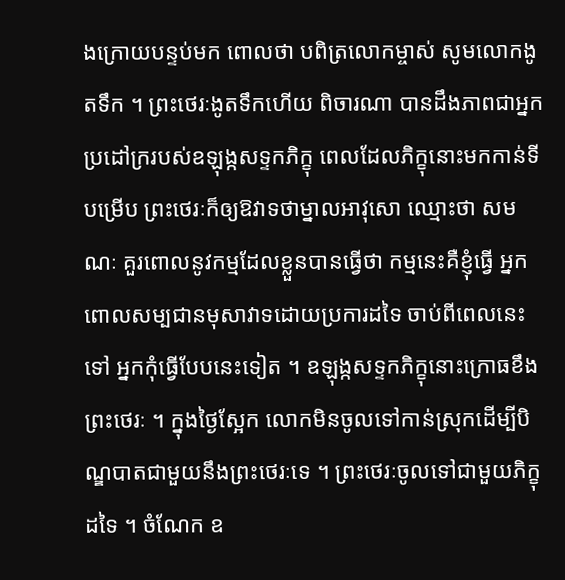ងក្រោយបន្ទប់មក ពោលថា បពិត្រលោកម្ចាស់ សូមលោកងូតទឹក ។ ព្រះថេរៈងូតទឹកហើយ ពិចារណា បានដឹងភាពជាអ្នកប្រដៅក្ររបស់ឧឡុង្កសទ្ទកភិក្ខុ ពេលដែលភិក្ខុនោះមកកាន់ទីបម្រើប ព្រះថេរៈក៏ឲ្យឱវាទថាម្នាលអាវុសោ ឈ្មោះថា សមណៈ គួរពោលនូវកម្មដែលខ្លួនបានធ្វើថា កម្មនេះគឺខ្ញុំធ្វើ អ្នកពោលសម្បជានមុសាវាទដោយប្រការដទៃ ចាប់ពីពេលនេះទៅ អ្នកកុំធ្វើបែបនេះទៀត ។ ឧឡុង្កសទ្ទកភិក្ខុនោះក្រោធខឹងព្រះថេរៈ ។ ក្នុងថ្ងៃស្អែក លោកមិនចូលទៅកាន់ស្រុកដើម្បីបិណ្ឌបាតជាមួយនឹងព្រះថេរៈទេ ។ ព្រះថេរៈចូលទៅជាមួយភិក្ខុដទៃ ។ ចំណែក ឧ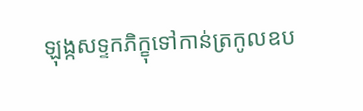ឡុង្កសទ្ទកភិក្ខុទៅកាន់ត្រកូលឧប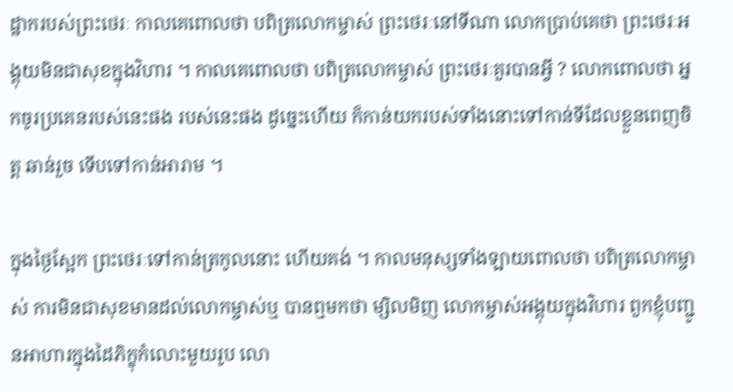ដ្ឋាករបស់ព្រះថេរៈ កាលគេពោលថា បពិត្រលោកម្ចាស់ ព្រះថេរៈនៅទីណា លោកប្រាប់គេថា ព្រះថេរៈអង្គុយមិនជាសុខក្នុងវិហារ ។ កាលគេពោលថា បពិត្រលោកម្ចាស់ ព្រះថេរៈគួរបានអ្វី ? លោកពោលថា អ្នកចូរប្រគេនរបស់នេះផង របស់នេះផង ដូច្នេះហើយ ក៏កាន់យករបស់ទាំងនោះទៅកាន់ទីដែលខ្លួនពេញចិត្ត ឆាន់រួច ទើបទៅកាន់អារាម ។

ក្នុងថ្ងៃស្អែក ព្រះថេរៈទៅកាន់ត្រកូលនោះ ហើយគង់ ។ កាលមនុស្សទាំងឡាយពោលថា បពិត្រលោកម្ចាស់ ការមិនជាសុខមានដល់លោកម្ចាស់ឬ បានឮមកថា ម្សិលមិញ លោកម្ចាស់អង្គុយក្នុងវិហារ ពួកខ្ញុំបញ្ជូនអាហារក្នុងដៃភិក្ខុកំលោះមួយរូប លោ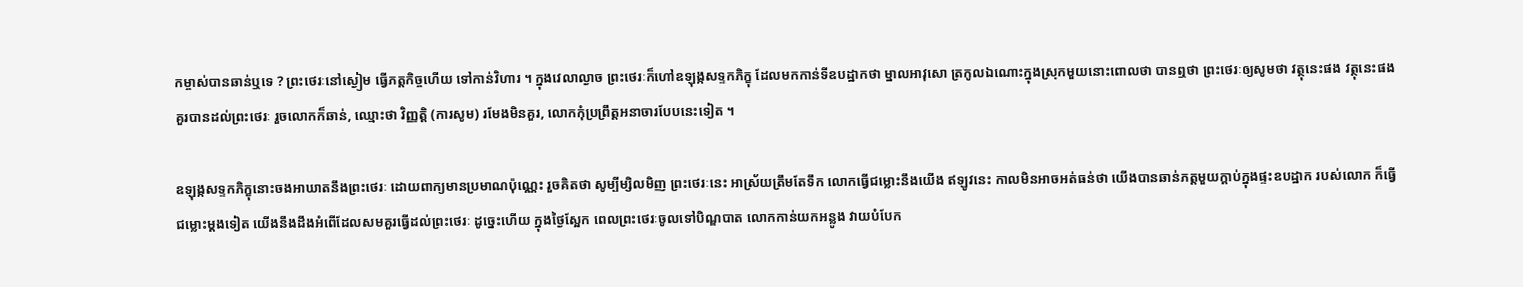កម្ចាស់បានឆាន់ឬទេ ? ព្រះថេរៈនៅស្ងៀម ធ្វើភត្តកិច្ចហើយ ទៅកាន់វិហារ ។ ក្នុងវេលាល្ងាច ព្រះថេរៈក៏ហៅឧឡុង្កសទ្ទកភិក្ខុ ដែលមកកាន់ទីឧបដ្ឋាកថា ម្នាលអាវុសោ ត្រកូលឯណោះក្នុងស្រុកមួយនោះពោលថា បានឮថា ព្រះថេរៈឲ្យសូមថា វត្ថុនេះផង វត្ថុនេះផង គួរបានដល់ព្រះថេរៈ រួចលោកក៏ឆាន់, ឈ្មោះថា វិញ្ញត្តិ (ការសូម) រមែងមិនគួរ, លោកកុំប្រព្រឹត្តអនាចារបែបនេះទៀត ។

ឧឡុង្កសទ្ទកភិក្ខុនោះចងអាឃាតនឹងព្រះថេរៈ ដោយពាក្យមានប្រមាណប៉ុណ្ណេះ រួចគិតថា សូម្បីម្សិលមិញ ព្រះថេរៈនេះ អាស្រ័យត្រឹមតែទឹក លោកធ្វើជម្លោះនឹងយើង ឥឡូវនេះ កាលមិនអាចអត់ធន់ថា យើងបានឆាន់ភត្តមួយក្ដាប់ក្នុងផ្ទះឧបដ្ឋាក របស់លោក ក៏ធ្វើជម្លោះម្ដងទៀត យើងនឹងដឹងអំពើដែលសមគួរធ្វើដល់ព្រះថេរៈ ដូច្នេះហើយ ក្នុងថ្ងៃស្អែក ពេលព្រះថេរៈចូលទៅបិណ្ឌបាត លោកកាន់យកអន្លូង វាយបំបែក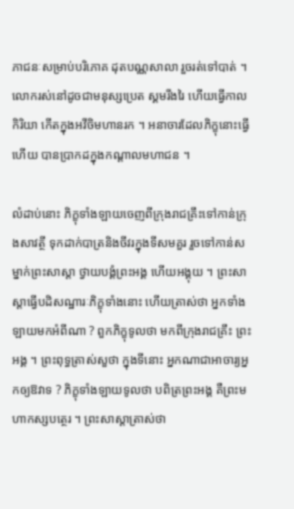ភាជនៈសម្រាប់បរិភោគ ដុតបណ្ណសាលា រួចរត់ទៅបាត់ ។ លោករស់នៅដូចជាមនុស្សប្រេត ស្គមរីងរៃ ហើយធ្វើកាលកិរិយា កើតក្នុងអវីចិមហានរក ។ អនាចារដែលភិក្ខុនោះធ្វើហើយ បានប្រាកដក្នុងកណ្ដាលមហាជន ។

លំដាប់នោះ ភិក្ខុទាំងឡាយចេញពីក្រុងរាជគ្រឹះទៅកាន់ក្រុងសាវត្ថី ទុកដាក់បាត្រនិងចីវរក្នុងទីសមគួរ រួចទៅកាន់សម្នាក់ព្រះសាស្ដា ថ្វាយបង្គំព្រះអង្គ ហើយអង្គុយ ។ ព្រះសាស្ដាធ្វើបដិសណ្ឋារៈភិក្ខុទាំងនោះ ហើយត្រាស់ថា អ្នកទាំងឡាយមកអំពីណា ? ពួកភិក្ខុទូលថា មកពីក្រុងរាជគ្រឹះ ព្រះអង្គ ។ ព្រះពុទ្ធត្រាស់សួថា ក្នុងទីនោះ អ្នកណាជាអាចារ្យអ្នកឲ្យឱវាទ ? ភិក្ខុទាំងឡាយទូលថា បពិត្រព្រះអង្គ គឺព្រះមហាកស្សបត្ថេរ ។ ព្រះសាស្ដាត្រាស់ថា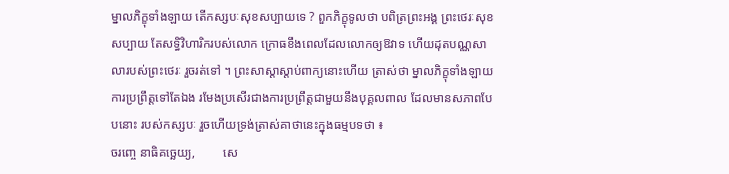ម្នាលភិក្ខុទាំងឡាយ តើកស្សបៈសុខសប្បាយទេ ? ពួកភិក្ខុទូលថា បពិត្រព្រះអង្គ ព្រះថេរៈសុខសប្បាយ តែសទ្ធិវិហារិករបស់លោក ក្រោធខឹងពេលដែលលោកឲ្យឱវាទ ហើយដុតបណ្ណសាលារបស់ព្រះថេរៈ រួចរត់ទៅ ។ ព្រះសាស្ដាស្ដាប់ពាក្យនោះហើយ ត្រាស់ថា ម្នាលភិក្ខុទាំងឡាយ ការប្រព្រឹត្តទៅតែឯង រមែងប្រសើរជាងការប្រព្រឹត្តជាមួយនឹងបុគ្គលពាល ដែលមានសភាពបែបនោះ របស់កស្សបៈ រួចហើយទ្រង់ត្រាស់គាថានេះក្នុងធម្មបទថា ៖
ចរញ្ចេ នាធិគច្ឆេយ្យ,         សេ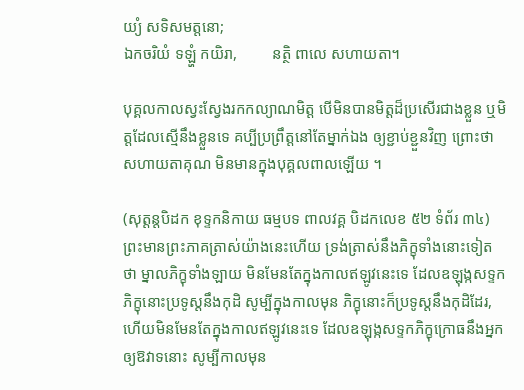យ្យំ សទិសមត្តនោ;
ឯកចរិយំ ទឡ្ហំ កយិរា,         នត្ថិ ពាលេ សហាយតា។

បុគ្គលកាលស្វះស្វែងរកកល្យាណមិត្ត បើមិនបានមិត្តដ៏ប្រសើរជាងខ្លួន ឬមិត្តដែលស្មើនឹងខ្លួនទេ គប្បីប្រព្រឹត្តនៅតែម្នាក់ឯង ឲ្យខ្ជាប់ខ្ជួនវិញ ព្រោះថាសហាយតាគុណ មិនមានក្នុងបុគ្គលពាលឡើយ ។

(សុត្តន្តបិដក ខុទ្ទកនិកាយ ធម្មបទ ពាលវគ្គ បិដកលេខ ៥២ ទំព័រ ៣៤)
ព្រះមានព្រះភាគត្រាស់យ៉ាងនេះហើយ ទ្រង់ត្រាស់នឹងភិក្ខុទាំងនោះទៀត ថា ម្នាលភិក្ខុទាំងឡាយ មិនមែនតែក្នុងកាលឥឡូវនេះទេ ដែលឧឡុង្កសទ្ទកភិក្ខុនោះប្រទូស្តនឹងកុដិ សូម្បីក្នុងកាលមុន ភិក្ខុនោះក៏ប្រទូស្តនឹងកុដិដែរ, ហើយមិនមែនតែក្នុងកាលឥឡូវនេះទេ ដែលឧឡុង្កសទ្ទកភិក្ខុក្រោធនឹងអ្នកឲ្យឱវាទនោះ សូម្បីកាលមុន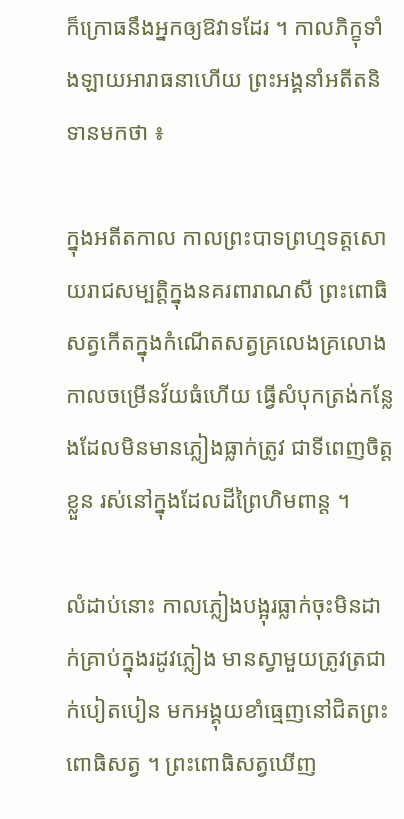ក៏ក្រោធនឹងអ្នកឲ្យឱវាទដែរ ។ កាលភិក្ខុទាំងឡាយអារាធនាហើយ ព្រះអង្គនាំអតីតនិទានមកថា ៖

ក្នុងអតីតកាល កាលព្រះបាទព្រហ្មទត្តសោយរាជសម្បត្តិក្នុងនគរពារាណសី ព្រះពោធិសត្វកើតក្នុងកំណើតសត្វគ្រលេងគ្រលោង កាលចម្រើនវ័យធំហើយ ធ្វើសំបុកត្រង់កន្លែងដែលមិនមានភ្លៀងធ្លាក់ត្រូវ ជាទីពេញចិត្តខ្លួន រស់នៅក្នុងដែលដីព្រៃហិមពាន្ត ។

លំដាប់នោះ កាលភ្លៀងបង្អុរធ្លាក់ចុះមិនដាក់គ្រាប់ក្នុងរដូវភ្លៀង មានស្វាមួយត្រូវត្រជាក់បៀតបៀន មកអង្គុយខាំធ្មេញនៅជិតព្រះពោធិសត្វ ។ ព្រះពោធិសត្វឃើញ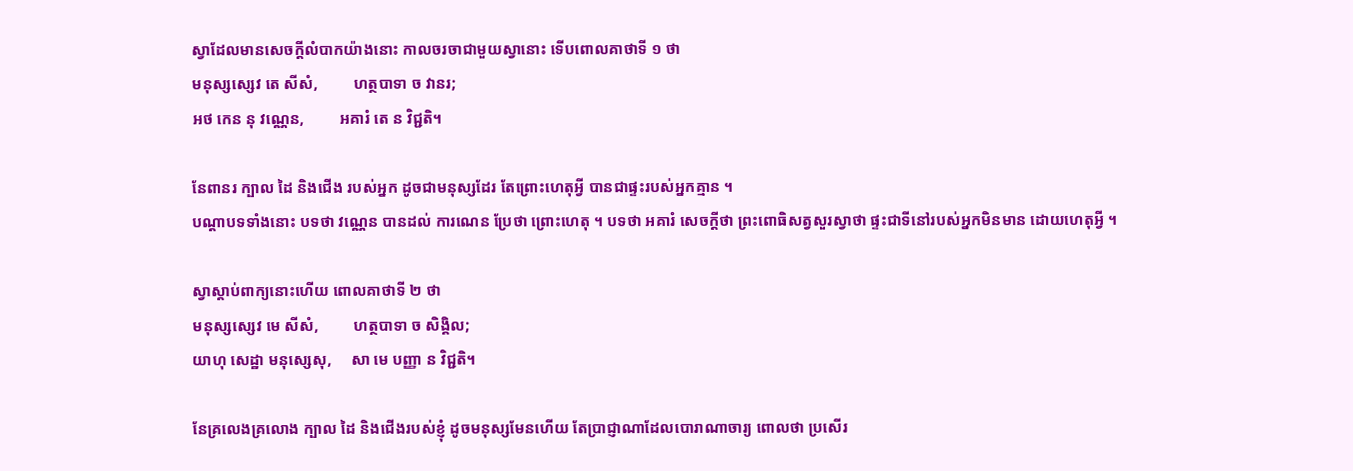ស្វាដែលមានសេចក្ដីលំបាកយ៉ាងនោះ កាលចរចាជាមួយស្វានោះ ទើបពោលគាថាទី ១ ថា
មនុស្សស្សេវ តេ សីសំ,         ហត្ថបាទា ច វានរ;
អថ កេន នុ វណ្ណេន,         អគារំ តេ ន វិជ្ជតិ។

នែពានរ ក្បាល ដៃ និងជើង របស់អ្នក ដូចជាមនុស្សដែរ តែព្រោះហេតុអ្វី បានជាផ្ទះរបស់អ្នកគ្មាន ។
បណ្ដាបទទាំងនោះ បទថា វណ្ណេន បានដល់ ការណេន ប្រែថា ព្រោះហេតុ ។ បទថា អគារំ សេចក្ដីថា ព្រះពោធិសត្វសួរស្វាថា ផ្ទះជាទីនៅរបស់អ្នកមិនមាន ដោយហេតុអ្វី ។

ស្វាស្ដាប់ពាក្យនោះហើយ ពោលគាថាទី ២ ថា
មនុស្សស្សេវ មេ សីសំ,         ហត្ថបាទា ច សិង្គិល;
យាហុ សេដ្ឋា មនុស្សេសុ,     សា មេ បញ្ញា ន វិជ្ជតិ។

នែគ្រលេងគ្រលោង ក្បាល ដៃ និងជើងរបស់ខ្ញុំ ដូចមនុស្សមែនហើយ តែប្រាជ្ញាណាដែលបោរាណាចារ្យ ពោលថា ប្រសើរ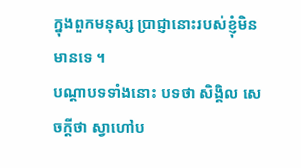ក្នុងពួកមនុស្ស ប្រាជ្ញានោះរបស់ខ្ញុំមិនមានទេ ។
បណ្ដាបទទាំងនោះ បទថា សិង្គិល សេចក្ដីថា ស្វាហៅប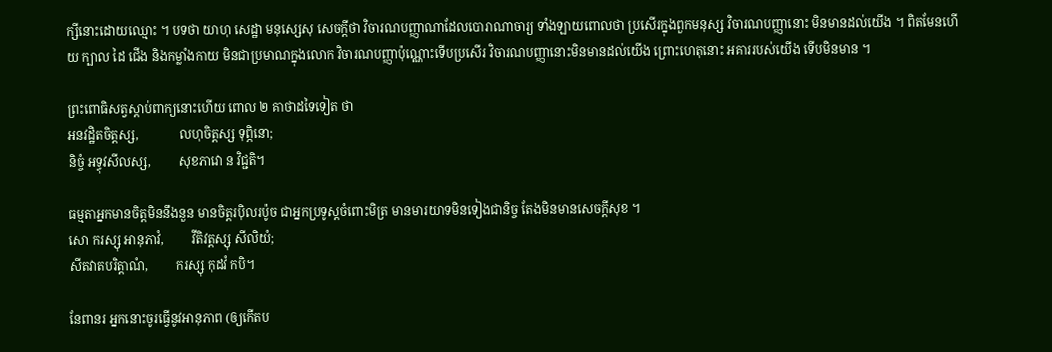ក្សីនោះដោយឈ្មោះ ។ បទថា យាហុ សេដ្ឋា មនុស្សេសុ សេចក្ដីថា វិចារណបញ្ញាណាដែលបោរាណាចារ្យ ទាំងឡាយពោលថា ប្រសើរក្នុងពួកមនុស្ស វិចារណបញ្ញានោះ មិនមានដល់យើង ។ ពិតមែនហើយ ក្បាល ដៃ ជើង និងកម្លាំងកាយ មិនជាប្រមាណក្នុងលោក វិចារណបញ្ញាប៉ុណ្ណោះទើបប្រសើរ វិចារណបញ្ញានោះមិនមានដល់យើង ព្រោះហេតុនោះ អគាររបស់យើង ទើបមិនមាន ។

ព្រះពោធិសត្វស្ដាប់ពាក្យនោះហើយ ពោល ២ គាថាដទៃទៀត ថា
អនវដ្ឋិតចិត្តស្ស,             លហុចិត្តស្ស ទុព្ភិនោ;
និច្ចំ អទ្ធុវសីលស្ស,         សុខភាវោ ន វិជ្ជតិ។

ធម្មតាអ្នកមានចិត្តមិននឹងនួន មានចិត្តរប៉ិលរប៉ូច ជាអ្នកប្រទូស្តចំពោះមិត្រ មានមារយាទមិនទៀងជានិច្ច តែងមិនមានសេចក្ដីសុខ ។
សោ ករស្សុ អានុភាវំ,         វីតិវត្តស្សុ សីលិយំ;
សីតវាតបរិត្តាណំ,         ករស្សុ កុដវំ កបិ។

នែពានរ អ្នកនោះចូរធ្វើនូវអានុភាព (ឲ្យកើតប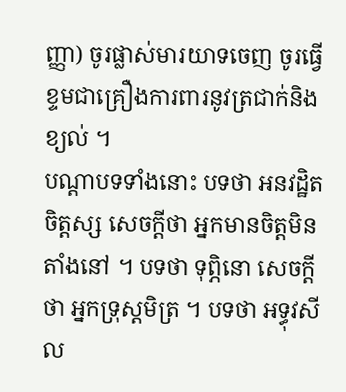ញ្ញា) ចូរផ្លាស់មារយាទចេញ ចូរធ្វើខ្ទមជាគ្រឿងការពារនូវត្រជាក់និងខ្យល់ ។
បណ្ដាបទទាំងនោះ បទថា អនវដ្ឋិតចិត្តស្ស សេចក្ដីថា អ្នកមានចិត្តមិនតាំងនៅ ។ បទថា ទុព្ភិនោ សេចក្ដីថា អ្នកទ្រុស្តមិត្រ ។ បទថា អទ្ធុវសីល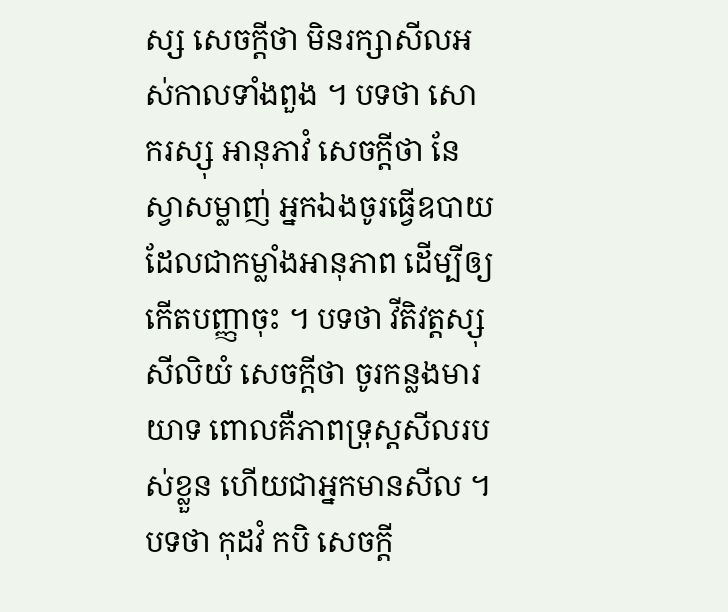ស្ស សេចក្ដីថា មិនរក្សាសីលអស់កាលទាំងពួង ។ បទថា សោ ករស្សុ អានុភាវំ សេចក្ដីថា នែស្វាសម្លាញ់ អ្នកឯងចូរធ្វើឧបាយ ដែលជាកម្លាំងអានុភាព ដើម្បីឲ្យកើតបញ្ញាចុះ ។ បទថា វីតិវត្តស្សុ សីលិយំ សេចក្ដីថា ចូរកន្លងមារយាទ ពោលគឺភាពទ្រុស្តសីលរបស់ខ្លួន ហើយជាអ្នកមានសីល ។ បទថា កុដវំ កបិ សេចក្ដី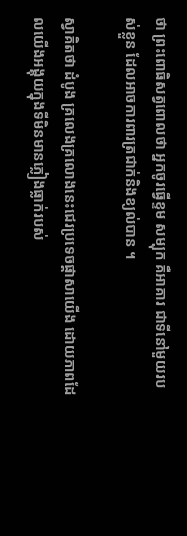ថា ព្រះពោធិសត្វពោលថា អ្នកចូរធ្វើខ្ទម សម្បុក គឺអាគារ ជាទីនៅមួយរបស់ខ្លួន ដែលអាចការពារត្រជាក់និងខ្យល់បាន ។

ស្វាគិតថា ដំបូង គ្រលេងគ្រលោងនេះជេរប្រទេចផ្ដាសាយើង ដោយភាពដែលយើងអង្គុយក្នុងទីមិនមានភ្លៀងធ្លាក់របស់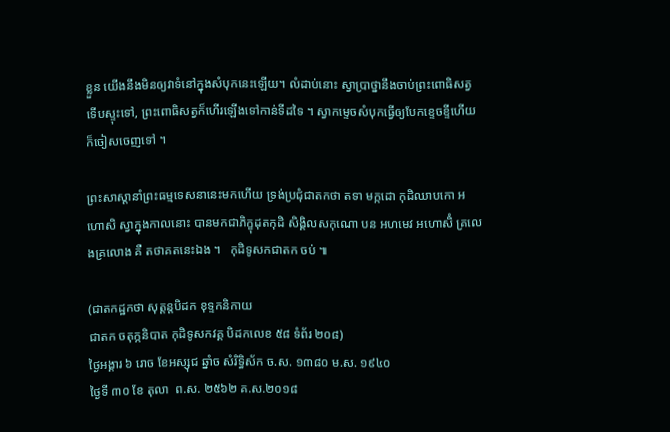ខ្លួន យើងនឹងមិនឲ្យវាទំនៅក្នុងសំបុកនេះឡើយ។ លំដាប់នោះ ស្វាប្រាថ្នានឹងចាប់ព្រះពោធិសត្វ ទើបស្ទុះទៅ, ព្រះពោធិសត្វក៏ហើរឡើងទៅកាន់ទីដទៃ ។ ស្វាកម្ទេចសំបុកធ្វើឲ្យបែកខ្ទេចខ្ទីហើយ ក៏ចៀសចេញទៅ ។

ព្រះសាស្ដានាំព្រះធម្មទេសនានេះមកហើយ ទ្រង់ប្រជុំជាតកថា តទា មក្កដោ កុដិឈាបកោ អហោសិ ស្វាក្នុងកាលនោះ បានមកជាភិក្ខុដុតកុដិ សិង្គិលសកុណោ បន អហមេវ អហោសិំ គ្រលេងគ្រលោង គឺ តថាគតនេះឯង ។   កុដិទូសកជាតក ចប់ ៕

(ជាតកដ្ឋកថា សុត្តន្តបិដក ខុទ្ទកនិកាយ
ជាតក ចតុក្កនិបាត កុដិទូសកវគ្គ បិដកលេខ ៥៨ ទំព័រ ២០៨)
ថ្ងៃអង្គារ ៦ រោច ខែអស្សុជ ឆ្នាំច សំរិទ្ធិស័ក ច.ស. ១៣៨០ ម.ស. ១៩៤០
ថ្ងៃទី ៣០ ខែ តុលា  ព.ស. ២៥៦២ គ.ស.២០១៨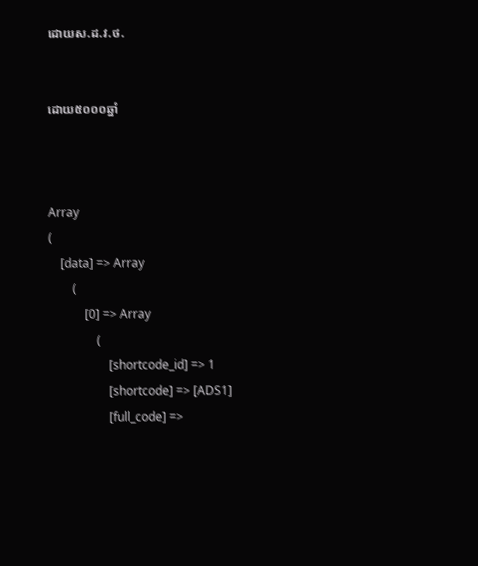ដោយស.ដ.វ.ថ.


ដោយ៥០០០ឆ្នាំ



Array
(
    [data] => Array
        (
            [0] => Array
                (
                    [shortcode_id] => 1
                    [shortcode] => [ADS1]
                    [full_code] =>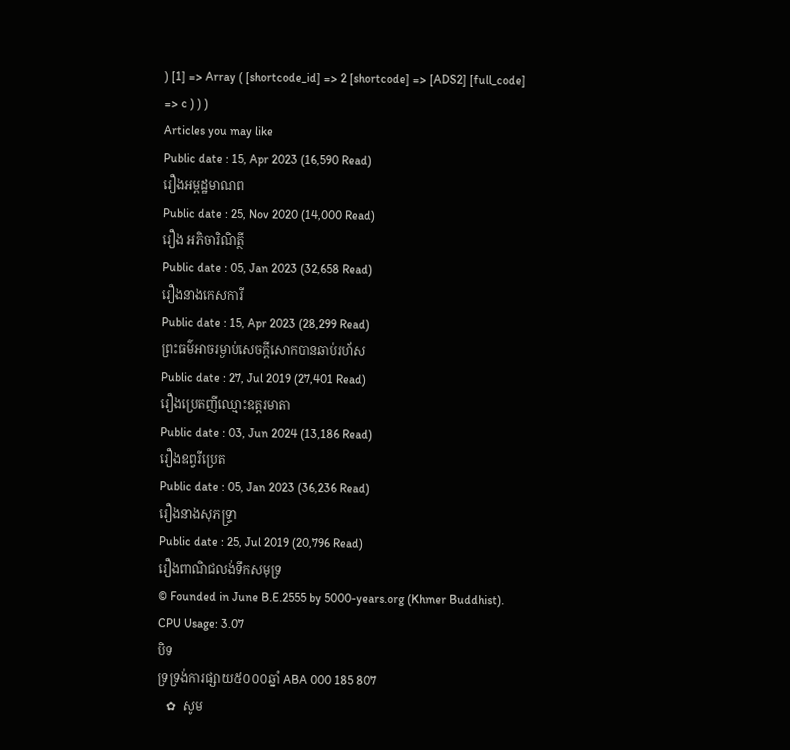) [1] => Array ( [shortcode_id] => 2 [shortcode] => [ADS2] [full_code] => c ) ) )
Articles you may like
Public date : 15, Apr 2023 (16,590 Read)
រឿងអម្ពដ្ឋមាណព
Public date : 25, Nov 2020 (14,000 Read)
រឿង អភិចារិណិត្ថី
Public date : 05, Jan 2023 (32,658 Read)
រឿងនាងកេសការី
Public date : 15, Apr 2023 (28,299 Read)
ព្រះធម៌អាចរម្ងាប់សេចក្តីសោកបានឆាប់រហ័ស
Public date : 27, Jul 2019 (27,401 Read)
រឿងប្រេតញីឈ្មោះឧត្តរមាតា
Public date : 03, Jun 2024 (13,186 Read)
រឿងឧព្វរីប្រេត
Public date : 05, Jan 2023 (36,236 Read)
រឿងនាងសុភទ្ទ្រា
Public date : 25, Jul 2019 (20,796 Read)
រឿងពាណិជលង់ទឹកសមុទ្រ
© Founded in June B.E.2555 by 5000-years.org (Khmer Buddhist).
CPU Usage: 3.07
បិទ
ទ្រទ្រង់ការផ្សាយ៥០០០ឆ្នាំ ABA 000 185 807
   ✿  សូម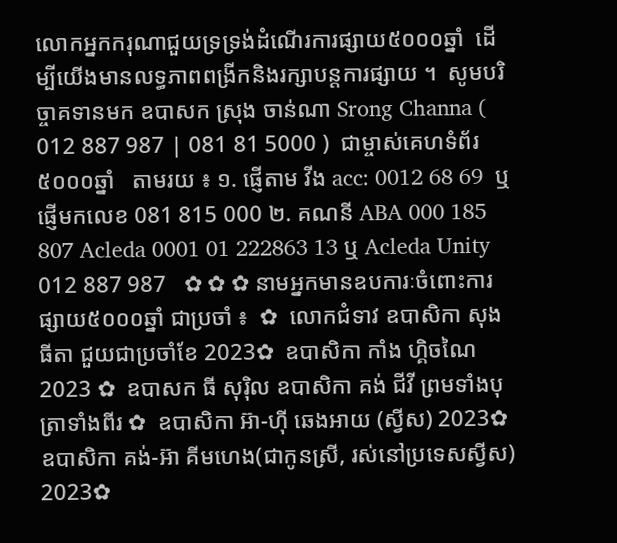លោកអ្នកករុណាជួយទ្រទ្រង់ដំណើរការផ្សាយ៥០០០ឆ្នាំ  ដើម្បីយើងមានលទ្ធភាពពង្រីកនិងរក្សាបន្តការផ្សាយ ។  សូមបរិច្ចាគទានមក ឧបាសក ស្រុង ចាន់ណា Srong Channa ( 012 887 987 | 081 81 5000 )  ជាម្ចាស់គេហទំព័រ៥០០០ឆ្នាំ   តាមរយ ៖ ១. ផ្ញើតាម វីង acc: 0012 68 69  ឬផ្ញើមកលេខ 081 815 000 ២. គណនី ABA 000 185 807 Acleda 0001 01 222863 13 ឬ Acleda Unity 012 887 987   ✿ ✿ ✿ នាមអ្នកមានឧបការៈចំពោះការផ្សាយ៥០០០ឆ្នាំ ជាប្រចាំ ៖  ✿  លោកជំទាវ ឧបាសិកា សុង ធីតា ជួយជាប្រចាំខែ 2023✿  ឧបាសិកា កាំង ហ្គិចណៃ 2023 ✿  ឧបាសក ធី សុរ៉ិល ឧបាសិកា គង់ ជីវី ព្រមទាំងបុត្រាទាំងពីរ ✿  ឧបាសិកា អ៊ា-ហុី ឆេងអាយ (ស្វីស) 2023✿  ឧបាសិកា គង់-អ៊ា គីមហេង(ជាកូនស្រី, រស់នៅប្រទេសស្វីស) 2023✿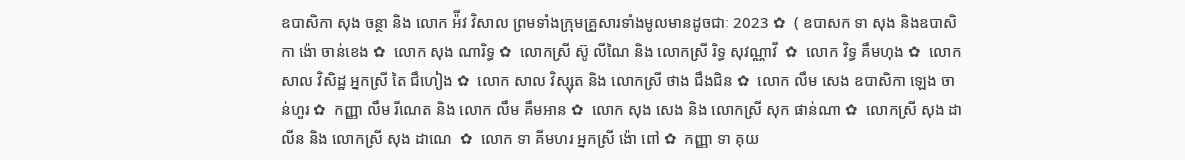ឧបាសិកា សុង ចន្ថា និង លោក អ៉ីវ វិសាល ព្រមទាំងក្រុមគ្រួសារទាំងមូលមានដូចជាៈ 2023 ✿  ( ឧបាសក ទា សុង និងឧបាសិកា ង៉ោ ចាន់ខេង ✿  លោក សុង ណារិទ្ធ ✿  លោកស្រី ស៊ូ លីណៃ និង លោកស្រី រិទ្ធ សុវណ្ណាវី  ✿  លោក វិទ្ធ គឹមហុង ✿  លោក សាល វិសិដ្ឋ អ្នកស្រី តៃ ជឹហៀង ✿  លោក សាល វិស្សុត និង លោកស្រី ថាង ជឹងជិន ✿  លោក លឹម សេង ឧបាសិកា ឡេង ចាន់ហួរ ✿  កញ្ញា លឹម រីណេត និង លោក លឹម គឹមអាន ✿  លោក សុង សេង និង លោកស្រី សុក ផាន់ណា ✿  លោកស្រី សុង ដាលីន និង លោកស្រី សុង ដាណេ  ✿  លោក ទា គីមហរ អ្នកស្រី ង៉ោ ពៅ ✿  កញ្ញា ទា គុយ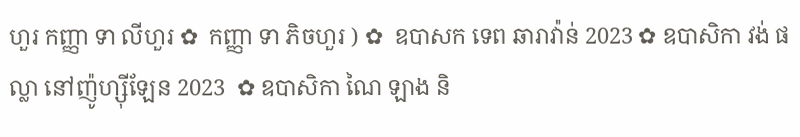ហួរ កញ្ញា ទា លីហួរ ✿  កញ្ញា ទា ភិចហួរ ) ✿  ឧបាសក ទេព ឆារាវ៉ាន់ 2023 ✿ ឧបាសិកា វង់ ផល្លា នៅញ៉ូហ្ស៊ីឡែន 2023  ✿ ឧបាសិកា ណៃ ឡាង និ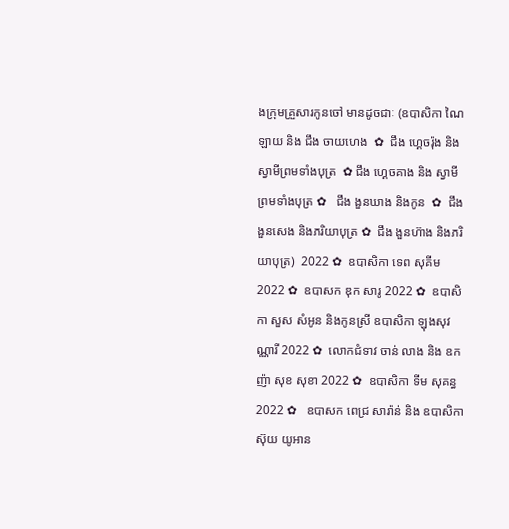ងក្រុមគ្រួសារកូនចៅ មានដូចជាៈ (ឧបាសិកា ណៃ ឡាយ និង ជឹង ចាយហេង  ✿  ជឹង ហ្គេចរ៉ុង និង ស្វាមីព្រមទាំងបុត្រ  ✿ ជឹង ហ្គេចគាង និង ស្វាមីព្រមទាំងបុត្រ ✿   ជឹង ងួនឃាង និងកូន  ✿  ជឹង ងួនសេង និងភរិយាបុត្រ ✿  ជឹង ងួនហ៊ាង និងភរិយាបុត្រ)  2022 ✿  ឧបាសិកា ទេព សុគីម 2022 ✿  ឧបាសក ឌុក សារូ 2022 ✿  ឧបាសិកា សួស សំអូន និងកូនស្រី ឧបាសិកា ឡុងសុវណ្ណារី 2022 ✿  លោកជំទាវ ចាន់ លាង និង ឧកញ៉ា សុខ សុខា 2022 ✿  ឧបាសិកា ទីម សុគន្ធ 2022 ✿   ឧបាសក ពេជ្រ សារ៉ាន់ និង ឧបាសិកា ស៊ុយ យូអាន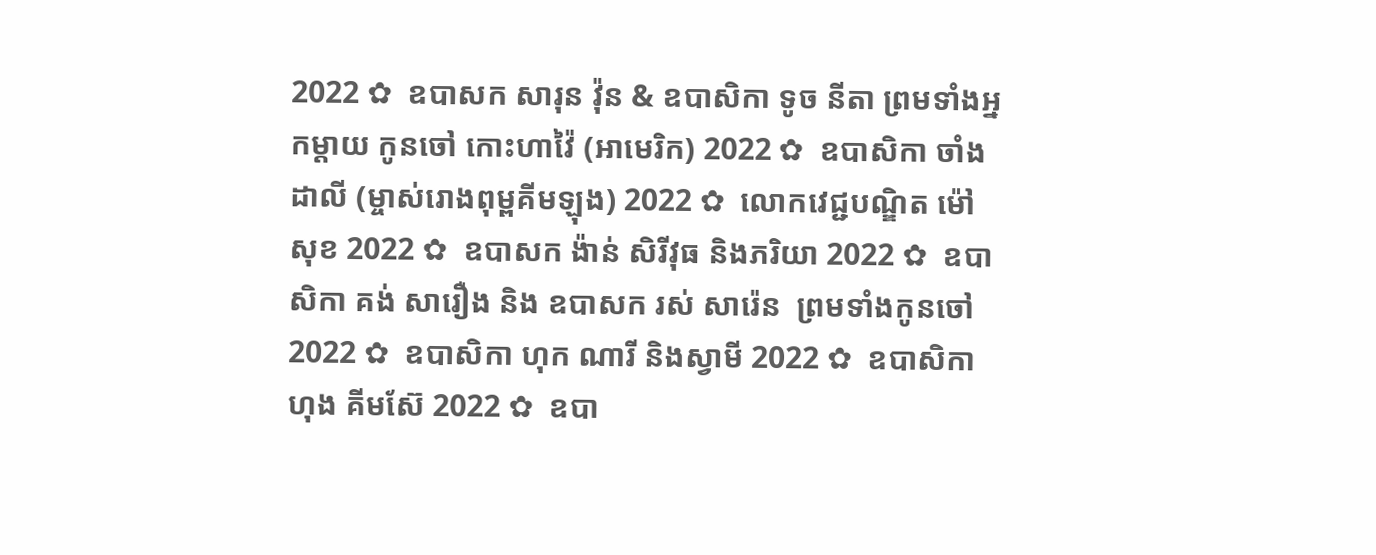2022 ✿  ឧបាសក សារុន វ៉ុន & ឧបាសិកា ទូច នីតា ព្រមទាំងអ្នកម្តាយ កូនចៅ កោះហាវ៉ៃ (អាមេរិក) 2022 ✿  ឧបាសិកា ចាំង ដាលី (ម្ចាស់រោងពុម្ពគីមឡុង) 2022 ✿  លោកវេជ្ជបណ្ឌិត ម៉ៅ សុខ 2022 ✿  ឧបាសក ង៉ាន់ សិរីវុធ និងភរិយា 2022 ✿  ឧបាសិកា គង់ សារឿង និង ឧបាសក រស់ សារ៉េន  ព្រមទាំងកូនចៅ 2022 ✿  ឧបាសិកា ហុក ណារី និងស្វាមី 2022 ✿  ឧបាសិកា ហុង គីមស៊ែ 2022 ✿  ឧបា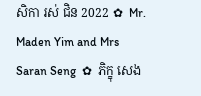សិកា រស់ ជិន 2022 ✿  Mr. Maden Yim and Mrs Saran Seng  ✿  ភិក្ខុ សេង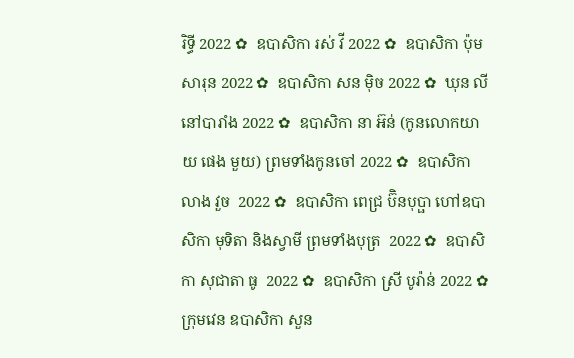រិទ្ធី 2022 ✿  ឧបាសិកា រស់ វី 2022 ✿  ឧបាសិកា ប៉ុម សារុន 2022 ✿  ឧបាសិកា សន ម៉ិច 2022 ✿  ឃុន លី នៅបារាំង 2022 ✿  ឧបាសិកា នា អ៊ន់ (កូនលោកយាយ ផេង មួយ) ព្រមទាំងកូនចៅ 2022 ✿  ឧបាសិកា លាង វួច  2022 ✿  ឧបាសិកា ពេជ្រ ប៊ិនបុប្ផា ហៅឧបាសិកា មុទិតា និងស្វាមី ព្រមទាំងបុត្រ  2022 ✿  ឧបាសិកា សុជាតា ធូ  2022 ✿  ឧបាសិកា ស្រី បូរ៉ាន់ 2022 ✿  ក្រុមវេន ឧបាសិកា សួន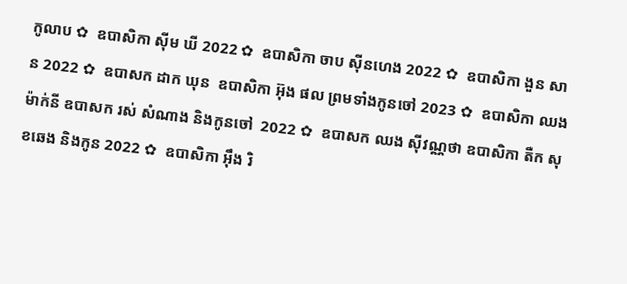កូលាប ✿  ឧបាសិកា ស៊ីម ឃី 2022 ✿  ឧបាសិកា ចាប ស៊ីនហេង 2022 ✿  ឧបាសិកា ងួន សាន 2022 ✿  ឧបាសក ដាក ឃុន  ឧបាសិកា អ៊ុង ផល ព្រមទាំងកូនចៅ 2023 ✿  ឧបាសិកា ឈង ម៉ាក់នី ឧបាសក រស់ សំណាង និងកូនចៅ  2022 ✿  ឧបាសក ឈង សុីវណ្ណថា ឧបាសិកា តឺក សុខឆេង និងកូន 2022 ✿  ឧបាសិកា អុឹង រិ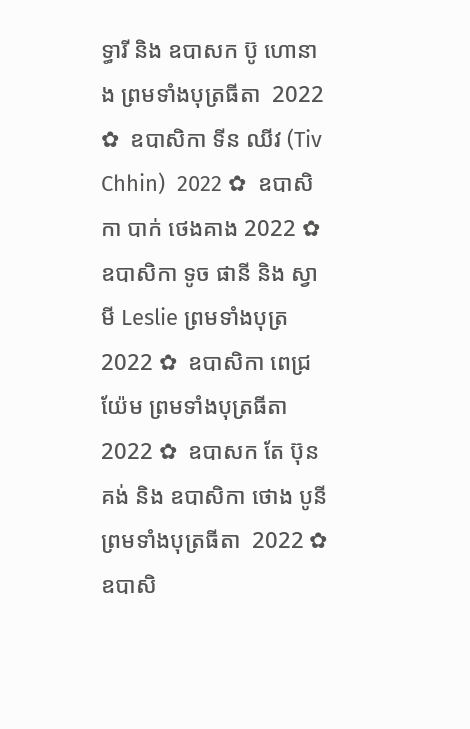ទ្ធារី និង ឧបាសក ប៊ូ ហោនាង ព្រមទាំងបុត្រធីតា  2022 ✿  ឧបាសិកា ទីន ឈីវ (Tiv Chhin)  2022 ✿  ឧបាសិកា បាក់ ថេងគាង 2022 ✿  ឧបាសិកា ទូច ផានី និង ស្វាមី Leslie ព្រមទាំងបុត្រ  2022 ✿  ឧបាសិកា ពេជ្រ យ៉ែម ព្រមទាំងបុត្រធីតា  2022 ✿  ឧបាសក តែ ប៊ុនគង់ និង ឧបាសិកា ថោង បូនី ព្រមទាំងបុត្រធីតា  2022 ✿  ឧបាសិ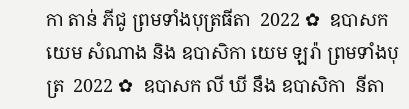កា តាន់ ភីជូ ព្រមទាំងបុត្រធីតា  2022 ✿  ឧបាសក យេម សំណាង និង ឧបាសិកា យេម ឡរ៉ា ព្រមទាំងបុត្រ  2022 ✿  ឧបាសក លី ឃី នឹង ឧបាសិកា  នីតា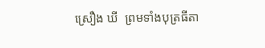ស្រឿង ឃី  ព្រមទាំងបុត្រធីតា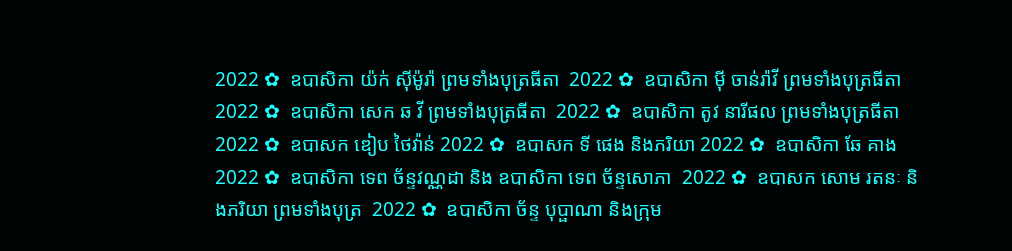2022 ✿  ឧបាសិកា យ៉ក់ សុីម៉ូរ៉ា ព្រមទាំងបុត្រធីតា  2022 ✿  ឧបាសិកា មុី ចាន់រ៉ាវី ព្រមទាំងបុត្រធីតា  2022 ✿  ឧបាសិកា សេក ឆ វី ព្រមទាំងបុត្រធីតា  2022 ✿  ឧបាសិកា តូវ នារីផល ព្រមទាំងបុត្រធីតា  2022 ✿  ឧបាសក ឌៀប ថៃវ៉ាន់ 2022 ✿  ឧបាសក ទី ផេង និងភរិយា 2022 ✿  ឧបាសិកា ឆែ គាង 2022 ✿  ឧបាសិកា ទេព ច័ន្ទវណ្ណដា និង ឧបាសិកា ទេព ច័ន្ទសោភា  2022 ✿  ឧបាសក សោម រតនៈ និងភរិយា ព្រមទាំងបុត្រ  2022 ✿  ឧបាសិកា ច័ន្ទ បុប្ផាណា និងក្រុម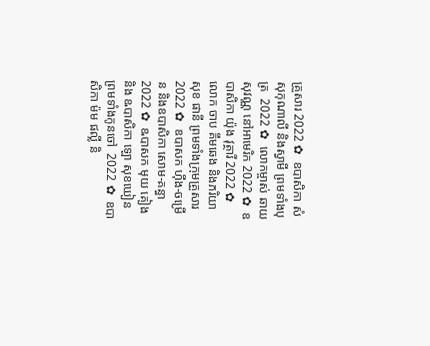គ្រួសារ 2022 ✿  ឧបាសិកា សំ សុកុណាលី និងស្វាមី ព្រមទាំងបុត្រ  2022 ✿  លោកម្ចាស់ ឆាយ សុវណ្ណ នៅអាមេរិក 2022 ✿  ឧបាសិកា យ៉ុង វុត្ថារី 2022 ✿  លោក ចាប គឹមឆេង និងភរិយា សុខ ផានី ព្រមទាំងក្រុមគ្រួសារ 2022 ✿  ឧបាសក ហ៊ីង-ចម្រើន និងឧបាសិកា សោម-គន្ធា 2022 ✿  ឩបាសក មុយ គៀង និង ឩបាសិកា ឡោ សុខឃៀន ព្រមទាំងកូនចៅ  2022 ✿  ឧបាសិកា ម៉ម ផល្លី និ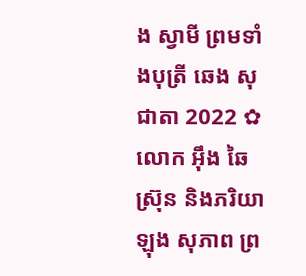ង ស្វាមី ព្រមទាំងបុត្រី ឆេង សុជាតា 2022 ✿  លោក អ៊ឹង ឆៃស្រ៊ុន និងភរិយា ឡុង សុភាព ព្រ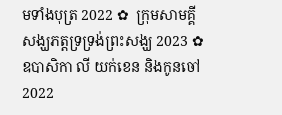មទាំងបុត្រ 2022 ✿  ក្រុមសាមគ្គីសង្ឃភត្តទ្រទ្រង់ព្រះសង្ឃ 2023 ✿   ឧបាសិកា លី យក់ខេន និងកូនចៅ 2022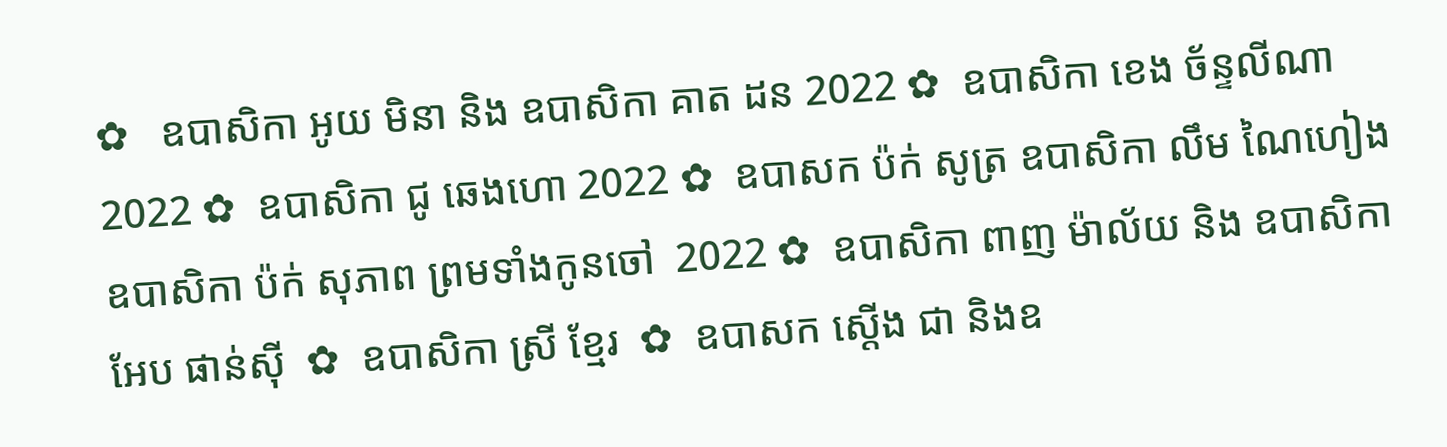✿   ឧបាសិកា អូយ មិនា និង ឧបាសិកា គាត ដន 2022 ✿  ឧបាសិកា ខេង ច័ន្ទលីណា 2022 ✿  ឧបាសិកា ជូ ឆេងហោ 2022 ✿  ឧបាសក ប៉ក់ សូត្រ ឧបាសិកា លឹម ណៃហៀង ឧបាសិកា ប៉ក់ សុភាព ព្រមទាំងកូនចៅ  2022 ✿  ឧបាសិកា ពាញ ម៉ាល័យ និង ឧបាសិកា អែប ផាន់ស៊ី  ✿  ឧបាសិកា ស្រី ខ្មែរ  ✿  ឧបាសក ស្តើង ជា និងឧ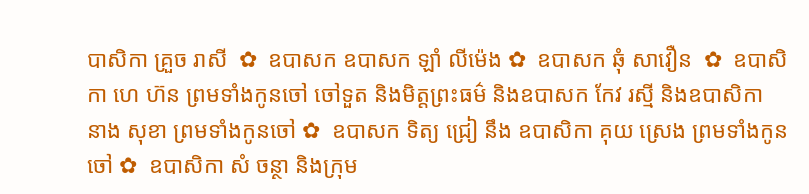បាសិកា គ្រួច រាសី  ✿  ឧបាសក ឧបាសក ឡាំ លីម៉េង ✿  ឧបាសក ឆុំ សាវឿន  ✿  ឧបាសិកា ហេ ហ៊ន ព្រមទាំងកូនចៅ ចៅទួត និងមិត្តព្រះធម៌ និងឧបាសក កែវ រស្មី និងឧបាសិកា នាង សុខា ព្រមទាំងកូនចៅ ✿  ឧបាសក ទិត្យ ជ្រៀ នឹង ឧបាសិកា គុយ ស្រេង ព្រមទាំងកូនចៅ ✿  ឧបាសិកា សំ ចន្ថា និងក្រុម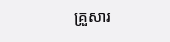គ្រួសារ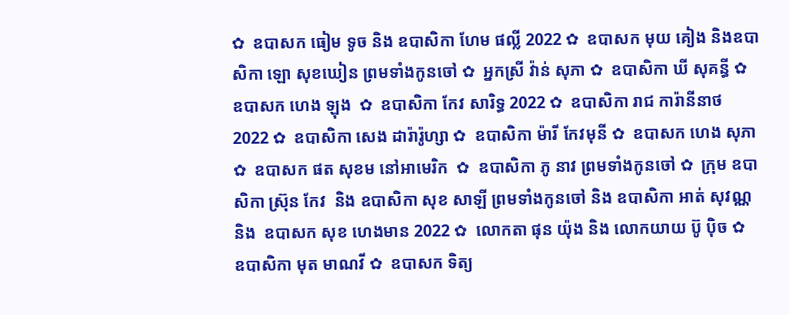✿  ឧបាសក ធៀម ទូច និង ឧបាសិកា ហែម ផល្លី 2022 ✿  ឧបាសក មុយ គៀង និងឧបាសិកា ឡោ សុខឃៀន ព្រមទាំងកូនចៅ ✿  អ្នកស្រី វ៉ាន់ សុភា ✿  ឧបាសិកា ឃី សុគន្ធី ✿  ឧបាសក ហេង ឡុង  ✿  ឧបាសិកា កែវ សារិទ្ធ 2022 ✿  ឧបាសិកា រាជ ការ៉ានីនាថ 2022 ✿  ឧបាសិកា សេង ដារ៉ារ៉ូហ្សា ✿  ឧបាសិកា ម៉ារី កែវមុនី ✿  ឧបាសក ហេង សុភា  ✿  ឧបាសក ផត សុខម នៅអាមេរិក  ✿  ឧបាសិកា ភូ នាវ ព្រមទាំងកូនចៅ ✿  ក្រុម ឧបាសិកា ស្រ៊ុន កែវ  និង ឧបាសិកា សុខ សាឡី ព្រមទាំងកូនចៅ និង ឧបាសិកា អាត់ សុវណ្ណ និង  ឧបាសក សុខ ហេងមាន 2022 ✿  លោកតា ផុន យ៉ុង និង លោកយាយ ប៊ូ ប៉ិច ✿  ឧបាសិកា មុត មាណវី ✿  ឧបាសក ទិត្យ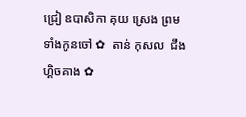ជ្រៀ ឧបាសិកា គុយ ស្រេង ព្រមទាំងកូនចៅ ✿  តាន់ កុសល  ជឹង ហ្គិចគាង ✿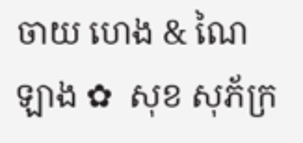ចាយ ហេង & ណៃ ឡាង ✿  សុខ សុភ័ក្រ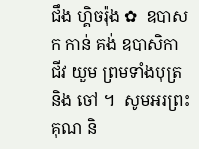ជឹង ហ្គិចរ៉ុង ✿  ឧបាសក កាន់ គង់ ឧបាសិកា ជីវ យួម ព្រមទាំងបុត្រនិង ចៅ ។  សូមអរព្រះគុណ និ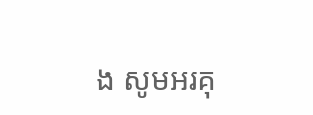ង សូមអរគុ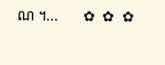ណ ។...       ✿  ✿  ✿